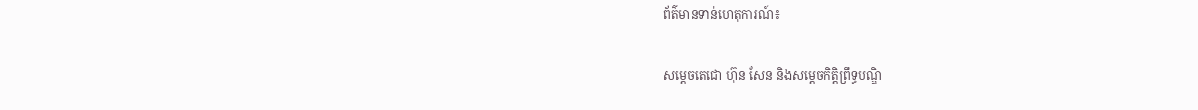ព័ត៌មានទាន់ហេតុការណ៍៖

សម្តេចតេជោ ហ៊ុន សែន និងសម្តេចកិត្តិព្រឹទ្ធបណ្ឌិ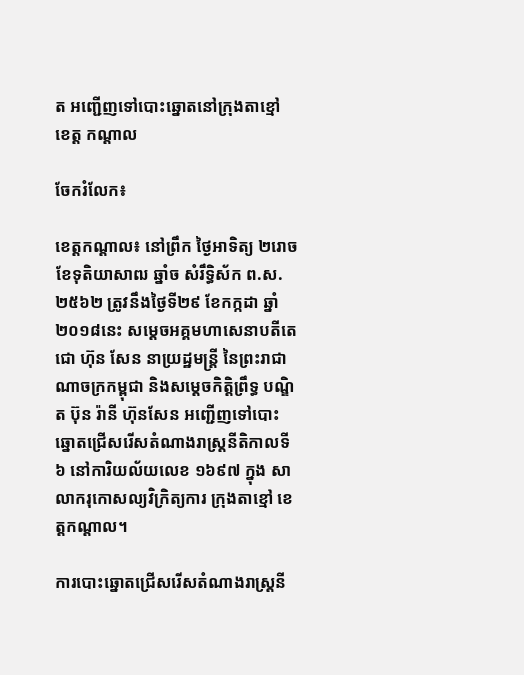ត អញ្ជើញទៅបោះឆ្នោតនៅក្រុងតាខ្មៅ ខេត្ត កណ្តាល

ចែករំលែក៖

ខេត្តកណ្តាល៖ នៅព្រឹក ថ្ងៃអាទិត្យ ២រោច ខែទុតិយាសាឍ ឆ្នាំច សំរឹទ្ធិស័ក ព.ស.២៥៦២ ត្រូវនឹងថ្ងៃទី២៩ ខែកក្កដា ឆ្នាំ២០១៨នេះ សម្តេចអគ្គមហាសេនាបតីតេជោ ហ៊ុន សែន នាយ្រដ្ឋមន្ត្រី នៃព្រះរាជាណាចក្រកម្ពុជា និងសម្តេចកិត្តិព្រឹទ្ធ បណ្ឌិត ប៊ុន រ៉ានី ហ៊ុនសែន អញ្ជើញទៅបោះឆ្នោតជ្រើសរើសតំណាងរាស្រ្តនីតិកាលទី៦ នៅការិយល័យលេខ ១៦៩៧ ក្នុង សាលាករុកោសល្យវិក្រិត្យការ ក្រុងតាខ្មៅ ខេត្តកណ្តាល។

ការបោះឆ្នោតជ្រើសរើសតំណាងរាស្រ្តនី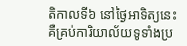តិកាលទី៦ នៅថ្ងៃអាទិត្យនេះ គឺគ្រប់ការិយាល័យទូទាំងប្រ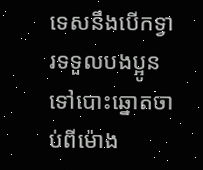ទេសនឹងបើកទ្វារទទួលបងប្អូនទៅបោះឆ្នោតចាប់ពីម៉ោង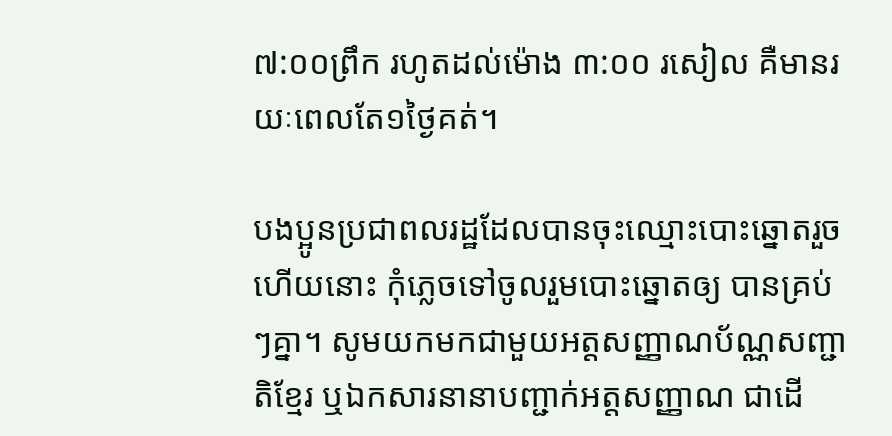៧:០០ព្រឹក រហូតដល់ម៉ោង ៣:០០ រសៀល គឺមានរយៈពេលតែ១ថ្ងៃគត់។

បងប្អូនប្រជាពលរដ្ឋដែលបានចុះឈ្មោះបោះឆ្នោតរួចហើយនោះ កុំភ្លេចទៅចូលរួមបោះឆ្នោតឲ្យ បានគ្រប់ៗគ្នា។ សូមយកមកជាមួយអត្តសញ្ញាណប័ណ្ណសញ្ជាតិខ្មែរ ឬឯកសារនានាបញ្ជាក់អត្តសញ្ញាណ ជាដើ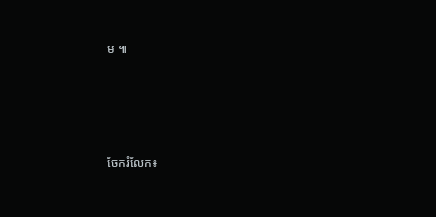ម ៕




ចែករំលែក៖